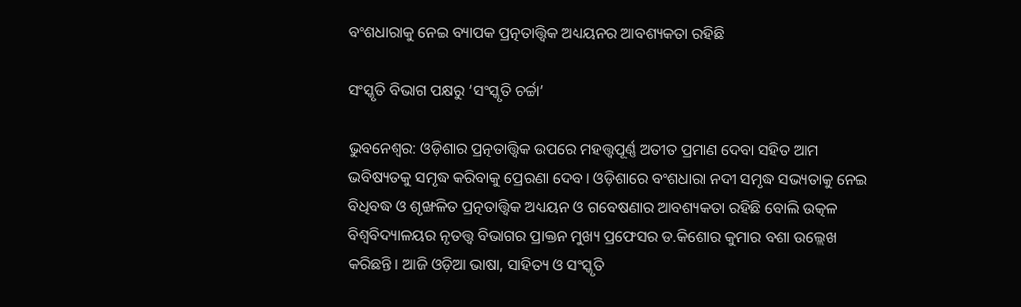ବଂଶଧାରାକୁ ନେଇ ବ୍ୟାପକ ପ୍ରତ୍ନତାତ୍ତ୍ୱିକ ଅଧ୍ୟୟନର ଆବଶ୍ୟକତା ରହିଛି

ସଂସ୍କୃତି ବିଭାଗ ପକ୍ଷରୁ ‘ସଂସ୍କୃତି ଚର୍ଚ୍ଚା’

ଭୁବନେଶ୍ୱର: ଓଡ଼ିଶାର ପ୍ରତ୍ନତାତ୍ତ୍ୱିକ ଉପରେ ମହତ୍ତ୍ୱପୂର୍ଣ୍ଣ ଅତୀତ ପ୍ରମାଣ ଦେବା ସହିତ ଆମ ଭବିଷ୍ୟତକୁ ସମୃଦ୍ଧ କରିବାକୁ ପ୍ରେରଣା ଦେବ। ଓଡ଼ିଶାରେ ବଂଶଧାରା ନଦୀ ସମୃଦ୍ଧ ସଭ୍ୟତାକୁ ନେଇ ବିଧିବଦ୍ଧ ଓ ଶୃଙ୍ଖଳିତ ପ୍ରତ୍ନତାତ୍ତ୍ୱିକ ଅଧ୍ୟୟନ ଓ ଗବେଷଣାର ଆବଶ୍ୟକତା ରହିଛି ବୋଲି ଉତ୍କଳ ବିଶ୍ୱବିଦ୍ୟାଳୟର ନୃତତ୍ତ୍ୱ ବିଭାଗର ପ୍ରାକ୍ତନ ମୁଖ୍ୟ ପ୍ରଫେସର ଡ.କିଶୋର କୁମାର ବଶା ଉଲ୍ଲେଖ କରିଛନ୍ତି। ଆଜି ଓଡ଼ିଆ ଭାଷା, ସାହିତ୍ୟ ଓ ସଂସ୍କୃତି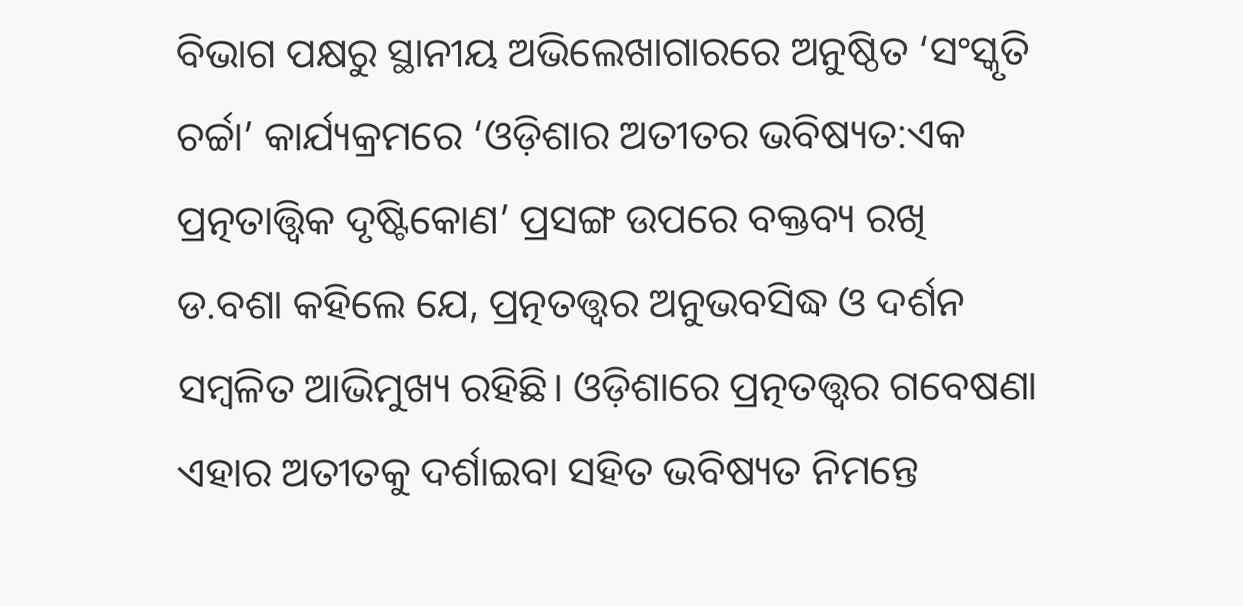ବିଭାଗ ପକ୍ଷରୁ ସ୍ଥାନୀୟ ଅଭିଲେଖାଗାରରେ ଅନୁଷ୍ଠିତ ‘ସଂସ୍କୃତି ଚର୍ଚ୍ଚା’ କାର୍ଯ୍ୟକ୍ରମରେ ‘ଓଡ଼ିଶାର ଅତୀତର ଭବିଷ୍ୟତ:ଏକ ପ୍ରତ୍ନତାତ୍ତ୍ୱିକ ଦୃଷ୍ଟିକୋଣ’ ପ୍ରସଙ୍ଗ ଉପରେ ବକ୍ତବ୍ୟ ରଖି ଡ.ବଶା କହିଲେ ଯେ, ପ୍ରତ୍ନତତ୍ତ୍ୱର ଅନୁଭବସିଦ୍ଧ ଓ ଦର୍ଶନ ସମ୍ବଳିତ ଆଭିମୁଖ୍ୟ ରହିଛି। ଓଡ଼ିଶାରେ ପ୍ରତ୍ନତତ୍ତ୍ୱର ଗବେଷଣା ଏହାର ଅତୀତକୁ ଦର୍ଶାଇବା ସହିତ ଭବିଷ୍ୟତ ନିମନ୍ତେ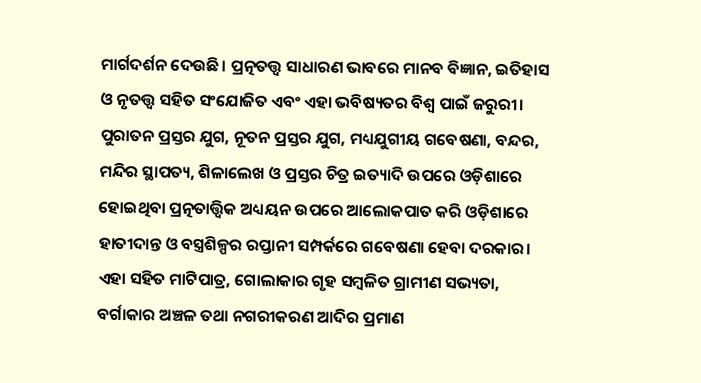ମାର୍ଗଦର୍ଶନ ଦେଉଛି। ପ୍ରତ୍ନତତ୍ତ୍ୱ ସାଧାରଣ ଭାବରେ ମାନବ ବିଜ୍ଞାନ, ଇତିହାସ ଓ ନୃତତ୍ତ୍ୱ ସହିତ ସଂଯୋଜିତ ଏବଂ ଏହା ଭବିଷ୍ୟତର ବିଶ୍ୱ ପାଇଁ ଜରୁରୀ। ପୁରାତନ ପ୍ରସ୍ତର ଯୁଗ, ନୂତନ ପ୍ରସ୍ତର ଯୁଗ, ମଧ୍ୟଯୁଗୀୟ ଗବେଷଣା, ବନ୍ଦର, ମନ୍ଦିର ସ୍ଥାପତ୍ୟ, ଶିଳାଲେଖ ଓ ପ୍ରସ୍ତର ଚିତ୍ର ଇତ୍ୟାଦି ଉପରେ ଓଡ଼ିଶାରେ ହୋଇଥିବା ପ୍ରତ୍ନତାତ୍ତ୍ୱିକ ଅଧ୍ୟୟନ ଉପରେ ଆଲୋକପାତ କରି ଓଡ଼ିଶାରେ ହାତୀଦାନ୍ତ ଓ ବସ୍ତ୍ରଶିଳ୍ପର ରପ୍ତାନୀ ସମ୍ପର୍କରେ ଗବେଷଣା ହେବା ଦରକାର। ଏହା ସହିତ ମାଟିପାତ୍ର, ଗୋଲାକାର ଗୃହ ସମ୍ବଳିତ ଗ୍ରାମୀଣ ସଭ୍ୟତା, ବର୍ଗାକାର ଅଞ୍ଚଳ ତଥା ନଗରୀକରଣ ଆଦିର ପ୍ରମାଣ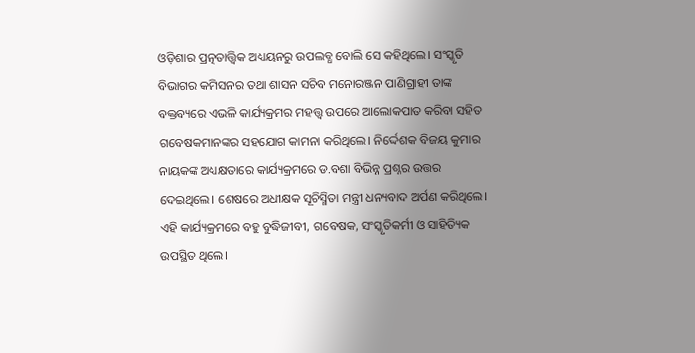ଓଡ଼ିଶାର ପ୍ରତ୍ନତାତ୍ତ୍ୱିକ ଅଧ୍ୟୟନରୁ ଉପଲବ୍ଧ ବୋଲି ସେ କହିଥିଲେ। ସଂସ୍କୃତି ବିଭାଗର କମିସନର ତଥା ଶାସନ ସଚିବ ମନୋରଞ୍ଜନ ପାଣିଗ୍ରାହୀ ତାଙ୍କ ବକ୍ତବ୍ୟରେ ଏଭଳି କାର୍ଯ୍ୟକ୍ରମର ମହତ୍ତ୍ୱ ଉପରେ ଆଲୋକପାତ କରିବା ସହିତ ଗବେଷକମାନଙ୍କର ସହଯୋଗ କାମନା କରିଥିଲେ। ନିର୍ଦ୍ଦେଶକ ବିଜୟ କୁମାର ନାୟକଙ୍କ ଅଧ୍ୟକ୍ଷତାରେ କାର୍ଯ୍ୟକ୍ରମରେ ଡ.ବଶା ବିଭିନ୍ନ ପ୍ରଶ୍ନର ଉତ୍ତର ଦେଇଥିଲେ। ଶେଷରେ ଅଧୀକ୍ଷକ ସୂଚିସ୍ମିତା ମନ୍ତ୍ରୀ ଧନ୍ୟବାଦ ଅର୍ପଣ କରିଥିଲେ। ଏହି କାର୍ଯ୍ୟକ୍ରମରେ ବହୁ ବୁଦ୍ଧିଜୀବୀ, ଗବେଷକ, ସଂସ୍କୃତିକର୍ମୀ ଓ ସାହିତ୍ୟିକ ଉପସ୍ଥିତ ଥିଲେ।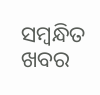ସମ୍ବନ୍ଧିତ ଖବର